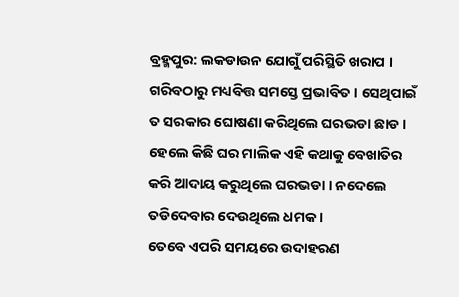ବ୍ରହ୍ମପୁର: ଲକଡାଉନ ଯୋଗୁଁ ପରିସ୍ଥିତି ଖରାପ । ଗରିବଠାରୁ ମଧ୍ୟବିତ୍ତ ସମସ୍ତେ ପ୍ରଭାବିତ । ସେଥିପାଇଁ ତ ସରକାର ଘୋଷଣା କରିଥିଲେ ଘରଭଡା ଛାଡ । ହେଲେ କିଛି ଘର ମାଲିକ ଏହି କଥାକୁ ବେଖାତିର କରି ଆଦାୟ କରୁଥିଲେ ଘରଭଡା । ନଦେଲେ ତଡିଦେବାର ଦେଉଥିଲେ ଧମକ ।
ତେବେ ଏପରି ସମୟରେ ଉଦାହରଣ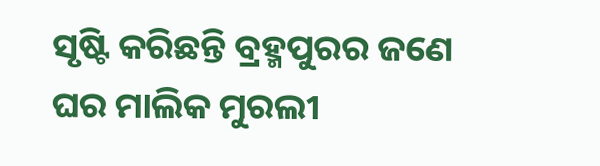ସୃଷ୍ଟି କରିଛନ୍ତି ବ୍ରହ୍ମପୁରର ଜଣେ ଘର ମାଲିକ ମୁରଲୀ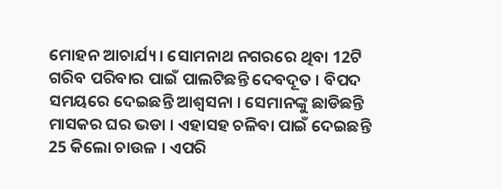ମୋହନ ଆଚାର୍ଯ୍ୟ । ସୋମନାଥ ନଗରରେ ଥିବା 12ଟି ଗରିବ ପରିବାର ପାଇଁ ପାଲଟିଛନ୍ତି ଦେବଦୂତ । ବିପଦ ସମୟରେ ଦେଇଛନ୍ତି ଆଶ୍ବସନା । ସେମାନଙ୍କୁ ଛାଡିଛନ୍ତି ମାସକର ଘର ଭଡା । ଏହାସହ ଚଳିବା ପାଇଁ ଦେଇଛନ୍ତି 25 କିଲୋ ଚାଉଳ । ଏପରି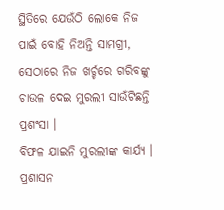ସ୍ଥିତିରେ ଯେଉଁଠି ଲୋକେ ନିଜ ପାଇଁ ବୋହି ନିଅନ୍ତି ସାମଗ୍ରୀ, ସେଠାରେ ନିଜ ଖର୍ଚ୍ଚରେ ଗରିବଙ୍କୁ ଚାଉଳ ଦେଇ ମୁରଲୀ ସାଉଁଟିଛନ୍ତି ପ୍ରଶଂସା ।
ବିଫଳ ଯାଇନି ମୁରଲୀଙ୍କ କାର୍ଯ୍ୟ । ପ୍ରଶାସନ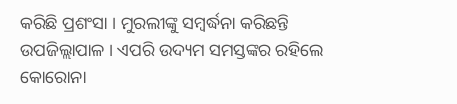କରିଛି ପ୍ରଶଂସା । ମୁରଲୀଙ୍କୁ ସମ୍ବର୍ଦ୍ଧନା କରିଛନ୍ତି ଉପଜିଲ୍ଲାପାଳ । ଏପରି ଉଦ୍ୟମ ସମସ୍ତଙ୍କର ରହିଲେ କୋରୋନା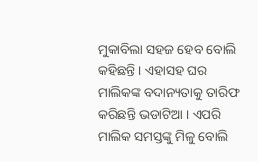ମୁକାବିଲା ସହଜ ହେବ ବୋଲି କହିଛନ୍ତି । ଏହାସହ ଘର ମାଲିକଙ୍କ ବଦାନ୍ୟତାକୁ ତାରିଫ କରିଛନ୍ତି ଭଡାଟିଆ । ଏପରି ମାଲିକ ସମସ୍ତଙ୍କୁ ମିଳୁ ବୋଲି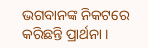ଭଗବାନଙ୍କ ନିକଟରେ କରିଛନ୍ତି ପ୍ରାର୍ଥନା ।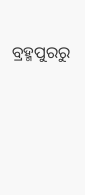ବ୍ରହ୍ମପୁରରୁ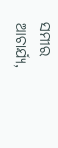ସମୀର ଆଚାର୍ଯ୍ୟ,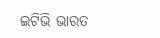ଇଟିଭି ଭାରତ